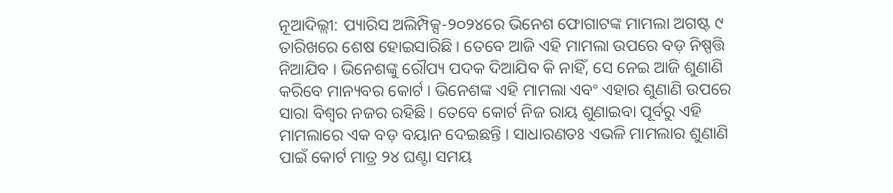ନୂଆଦିଲ୍ଲୀ: ପ୍ୟାରିସ ଅଲିମ୍ପିକ୍ସ-୨୦୨୪ରେ ଭିନେଶ ଫୋଗାଟଙ୍କ ମାମଲା ଅଗଷ୍ଟ ୯ ତାରିଖରେ ଶେଷ ହୋଇସାରିଛି । ତେବେ ଆଜି ଏହି ମାମଲା ଉପରେ ବଡ଼ ନିଷ୍ପତ୍ତି ନିଆଯିବ । ଭିନେଶଙ୍କୁ ରୌପ୍ୟ ପଦକ ଦିଆଯିବ କି ନାହିଁ, ସେ ନେଇ ଆଜି ଶୁଣାଣି କରିବେ ମାନ୍ୟବର କୋର୍ଟ । ଭିନେଶଙ୍କ ଏହି ମାମଲା ଏବଂ ଏହାର ଶୁଣାଣି ଉପରେ ସାରା ବିଶ୍ୱର ନଜର ରହିଛି । ତେବେ କୋର୍ଟ ନିଜ ରାୟ ଶୁଣାଇବା ପୂର୍ବରୁ ଏହି ମାମଲାରେ ଏକ ବଡ଼ ବୟାନ ଦେଇଛନ୍ତି । ସାଧାରଣତଃ ଏଭଳି ମାମଲାର ଶୁଣାଣି ପାଇଁ କୋର୍ଟ ମାତ୍ର ୨୪ ଘଣ୍ଟା ସମୟ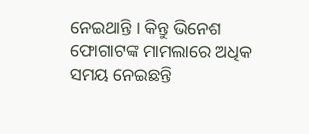ନେଇଥାନ୍ତି । କିନ୍ତୁ ଭିନେଶ ଫୋଗାଟଙ୍କ ମାମଲାରେ ଅଧିକ ସମୟ ନେଇଛନ୍ତି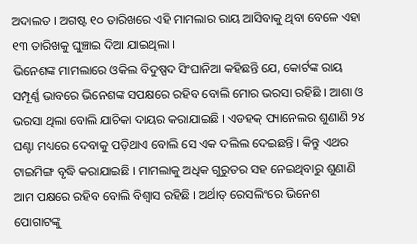ଅଦାଲତ । ଅଗଷ୍ଟ ୧୦ ତାରିଖରେ ଏହି ମାମଲାର ରାୟ ଆସିବାକୁ ଥିବା ବେଳେ ଏହା ୧୩ ତାରିଖକୁ ଘୁଞ୍ଚାଇ ଦିଆ ଯାଇଥିଲା ।
ଭିନେଶଙ୍କ ମାମଲାରେ ଓକିଲ ବିଦୁଷ୍ପଦ ସିଂଘାନିଆ କହିଛନ୍ତି ଯେ, କୋର୍ଟଙ୍କ ରାୟ ସମ୍ପୂର୍ଣ୍ଣ ଭାବରେ ଭିନେଶଙ୍କ ସପକ୍ଷରେ ରହିବ ବୋଲି ମୋର ଭରସା ରହିଛି । ଆଶା ଓ ଭରସା ଥିଲା ବୋଲି ଯାଚିକା ଦାୟର କରାଯାଇଛି । ଏଡହକ୍ ପ୍ୟାନେଲର ଶୁଣାଣି ୨୪ ଘଣ୍ଟା ମଧ୍ୟରେ ଦେବାକୁ ପଡ଼ିଥାଏ ବୋଲି ସେ ଏକ ଦଲିଲ ଦେଇଛନ୍ତି । କିନ୍ତୁ ଏଥର ଟାଇମିଙ୍ଗ ବୃଦ୍ଧି କରାଯାଇଛି । ମାମଲାକୁ ଅଧିକ ଗୁରୁତର ସହ ନେଇଥିବାରୁ ଶୁଣାଣି ଆମ ପକ୍ଷରେ ରହିବ ବୋଲି ବିଶ୍ୱାସ ରହିଛି । ଅର୍ଥାତ୍ ରେସଲିଂରେ ଭିନେଶ ପୋଗାଟଙ୍କୁ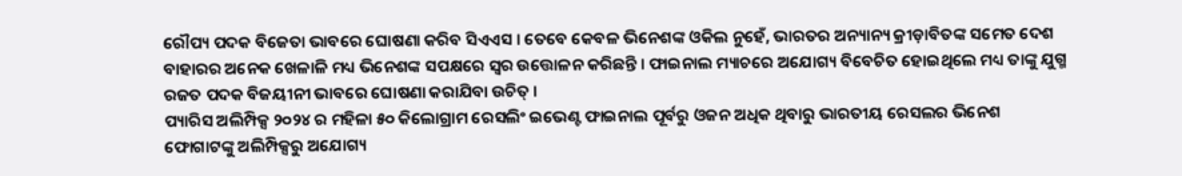ରୌପ୍ୟ ପଦକ ବିଜେତା ଭାବରେ ଘୋଷଣା କରିବ ସିଏଏସ । ତେବେ କେବଳ ଭିନେଶଙ୍କ ଓକିଲ ନୁହେଁ, ଭାରତର ଅନ୍ୟାନ୍ୟ କ୍ରୀଡ଼ାବିତଙ୍କ ସମେତ ଦେଶ ବାହାରର ଅନେକ ଖେଳାଳି ମଧ୍ୟ ଭିନେଶଙ୍କ ସପକ୍ଷରେ ସ୍ୱର ଉତ୍ତୋଳନ କରିଛନ୍ତି । ଫାଇନାଲ ମ୍ୟାଚରେ ଅଯୋଗ୍ୟ ବିବେଚିତ ହୋଇଥିଲେ ମଧ୍ୟ ତାଙ୍କୁ ଯୁଗ୍ମ ରଜତ ପଦକ ବିଜୟୀନୀ ଭାବରେ ଘୋଷଣା କରାଯିବା ଉଚିତ୍ ।
ପ୍ୟାରିସ ଅଲିମ୍ପିକ୍ସ ୨୦୨୪ ର ମହିଳା ୫୦ କିଲୋଗ୍ରାମ ରେସଲିଂ ଇଭେଣ୍ଟ ଫାଇନାଲ ପୂର୍ବରୁ ଓଜନ ଅଧିକ ଥିବାରୁ ଭାରତୀୟ ରେସଲର ଭିନେଶ ଫୋଗାଟଙ୍କୁ ଅଲିମ୍ପିକ୍ସରୁ ଅଯୋଗ୍ୟ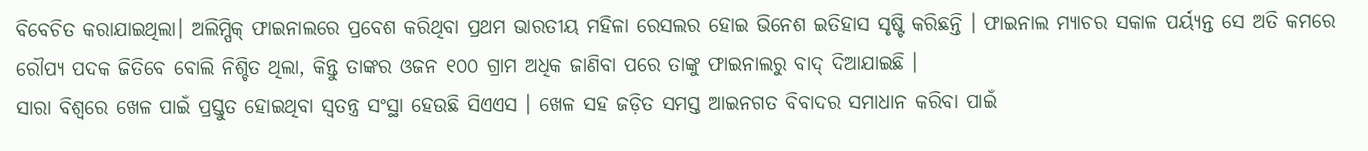ବିବେଚିତ କରାଯାଇଥିଲା। ଅଲିମ୍ପିକ୍ ଫାଇନାଲରେ ପ୍ରବେଶ କରିଥିବା ପ୍ରଥମ ଭାରତୀୟ ମହିଳା ରେସଲର ହୋଇ ଭିନେଶ ଇତିହାସ ସୃଷ୍ଟି କରିଛନ୍ତି । ଫାଇନାଲ ମ୍ୟାଚର ସକାଳ ପର୍ୟ୍ୟନ୍ତ ସେ ଅତି କମରେ ରୌପ୍ୟ ପଦକ ଜିତିବେ ବୋଲି ନିଶ୍ଚିତ ଥିଲା, କିନ୍ତୁ ତାଙ୍କର ଓଜନ ୧୦୦ ଗ୍ରାମ ଅଧିକ ଜାଣିବା ପରେ ତାଙ୍କୁ ଫାଇନାଲରୁ ବାଦ୍ ଦିଆଯାଇଛି ।
ସାରା ବିଶ୍ୱରେ ଖେଳ ପାଇଁ ପ୍ରସ୍ତୁତ ହୋଇଥିବା ସ୍ୱତନ୍ତ୍ର ସଂସ୍ଥା ହେଉଛି ସିଏଏସ । ଖେଳ ସହ ଜଡ଼ିତ ସମସ୍ତ ଆଇନଗତ ବିବାଦର ସମାଧାନ କରିବା ପାଇଁ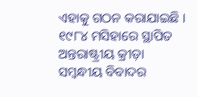ଏହାକୁ ଗଠନ କରାଯାଇଛି । ୧୯୮୪ ମସିହାରେ ସ୍ଥାପିତ ଅନ୍ତରାଷ୍ଟ୍ରୀୟ କ୍ରୀଡ଼ା ସମ୍ବନ୍ଧୀୟ ବିବାଦର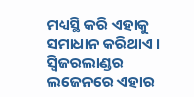ମଧ୍ୟସ୍ଥି କରି ଏହାକୁ ସମାଧାନ କରିଥାଏ । ସ୍ୱିଜରଲାଣ୍ଡର ଲଜେନରେ ଏହାର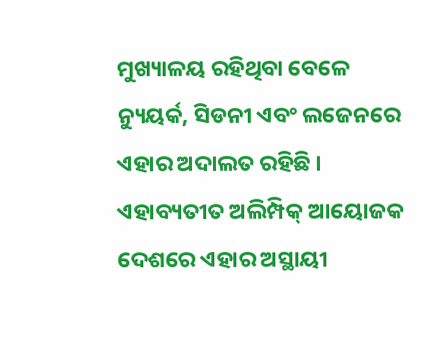ମୁଖ୍ୟାଳୟ ରହିଥିବା ବେଳେ ନ୍ୟୁୟର୍କ, ସିଡନୀ ଏବଂ ଲଜେନରେ ଏହାର ଅଦାଲତ ରହିଛି । ଏହାବ୍ୟତୀତ ଅଲିମ୍ପିକ୍ ଆୟୋଜକ ଦେଶରେ ଏହାର ଅସ୍ଥାୟୀ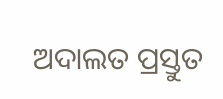ଅଦାଲତ ପ୍ରସ୍ତୁତ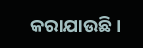କରାଯାଉଛି ।